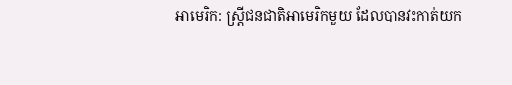អាមេរិក: ស្ត្រីជនជាតិអាមេរិកមួយ ដែលបានវះកាត់យក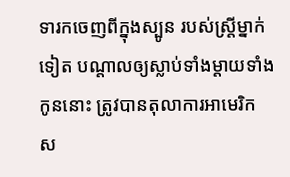ទារកចេញពីក្នុងស្បូន របស់ស្ត្រីម្នាក់ទៀត បណ្តាលឲ្យស្លាប់ទាំងម្តាយទាំងកូននោះ ត្រូវបានតុលាការអាមេរិក ស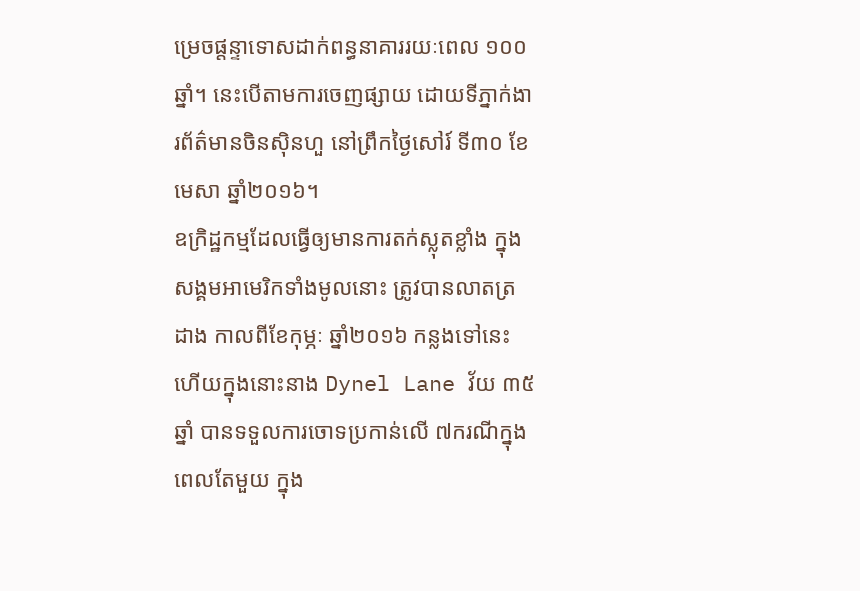ម្រេចផ្តន្ទាទោសដាក់ពន្ធនាគាររយៈពេល ១០០ឆ្នាំ។ នេះបើតាមការចេញផ្សាយ ដោយទីភ្នាក់ងារព័ត៌មានចិនស៊ិនហួ នៅព្រឹកថ្ងៃសៅរ៍ ទី៣០ ខែមេសា ឆ្នាំ២០១៦។
ឧក្រិដ្ឋកម្មដែលធ្វើឲ្យមានការតក់ស្លុតខ្លាំង ក្នុងសង្គមអាមេរិកទាំងមូលនោះ ត្រូវបានលាតត្រដាង កាលពីខែកុម្ភៈ ឆ្នាំ២០១៦ កន្លងទៅនេះ ហើយក្នុងនោះនាង Dynel Lane វ័យ ៣៥ឆ្នាំ បានទទួលការចោទប្រកាន់លើ ៧ករណីក្នុងពេលតែមួយ ក្នុង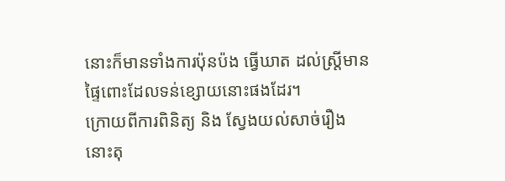នោះក៏មានទាំងការប៉ុនប៉ង ធ្វើឃាត ដល់ស្ត្រីមានផ្ទៃពោះដែលទន់ខ្សោយនោះផងដែរ។
ក្រោយពីការពិនិត្យ និង ស្វែងយល់សាច់រឿងនោះតុ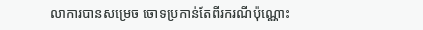លាការបានសម្រេច ចោទប្រកាន់តែពីរករណីប៉ុណ្ណោះ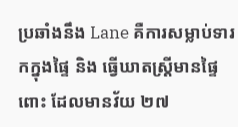ប្រឆាំងនឹង Lane គឺការសម្លាប់ទារកក្នុងផ្ទៃ និង ធ្វើឃាតស្ត្រីមានផ្ទៃពោះ ដែលមានវ័យ ២៧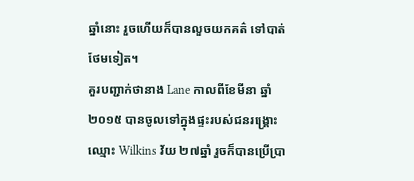ឆ្នាំនោះ រួចហើយក៏បានលួចយកគត៌ ទៅបាត់ថែមទៀត។
គួរបញ្ជាក់ថានាង Lane កាលពីខែមីនា ឆ្នាំ២០១៥ បានចូលទៅក្នុងផ្ទះរបស់ជនរង្គ្រោះឈ្មោះ Wilkins វ័យ ២៧ឆ្នាំ រួចក៏បានប្រើប្រា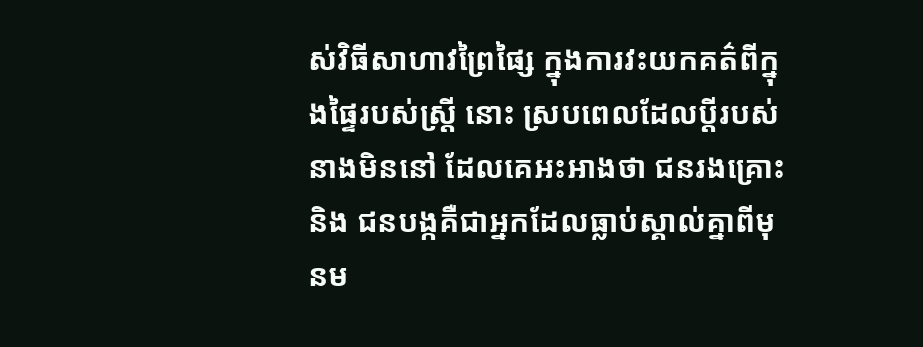ស់វិធីសាហាវព្រៃផ្សៃ ក្នុងការវះយកគត៌ពីក្នុងផ្ទៃរបស់ស្ត្រី នោះ ស្របពេលដែលប្តីរបស់នាងមិននៅ ដែលគេអះអាងថា ជនរងគ្រោះ និង ជនបង្កគឺជាអ្នកដែលធ្លាប់ស្គាល់គ្នាពីមុនម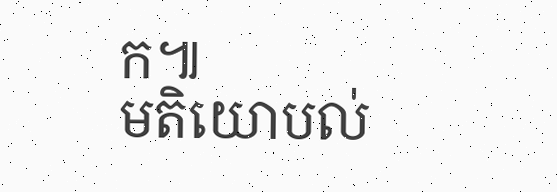ក៕
មតិយោបល់